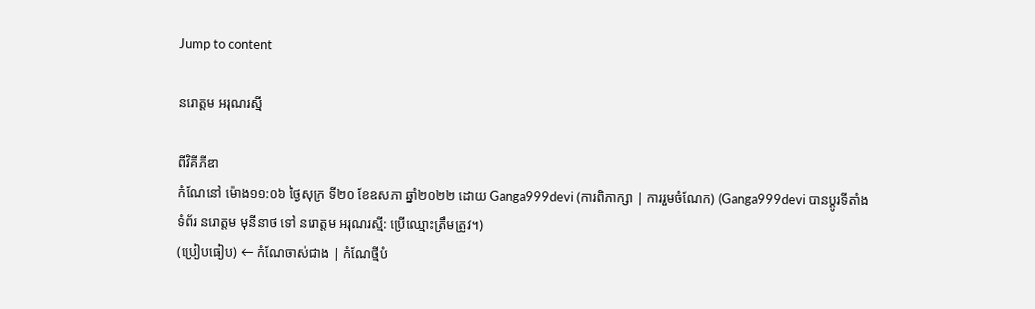Jump to content

នរោត្តម អរុណរស្មី

ពីវិគីភីឌា
កំណែនៅ ម៉ោង១១:០៦ ថ្ងៃសុក្រ ទី២០ ខែឧសភា ឆ្នាំ២០២២ ដោយ Ganga999devi (ការពិភាក្សា | ការរួមចំណែក) (Ganga999devi បានប្ដូរទីតាំង ទំព័រ នរោត្តម មុនីនាថ ទៅ នរោត្តម អរុណរស្មី: ប្រើឈ្មោះត្រឹមត្រូវ។)
(ប្រៀបធៀប) ← កំណែចាស់ជាង | កំណែថ្មីបំ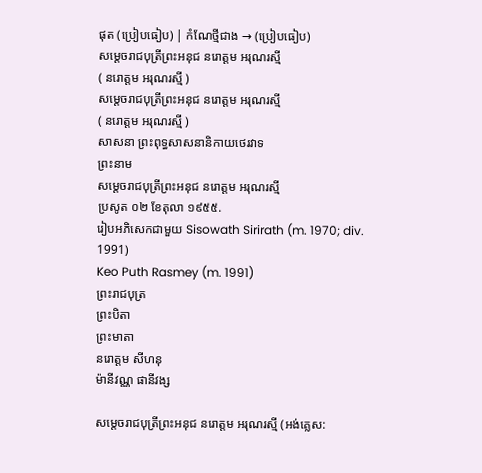ផុត (ប្រៀបធៀប) | កំណែថ្មីជាង → (ប្រៀបធៀប)
សម្តេចរាជបុត្រីព្រះអនុជ នរោត្តម អរុណរស្មី
( នរោត្តម អរុណរស្មី )
សម្តេចរាជបុត្រីព្រះអនុជ នរោត្តម អរុណរស្មី
( នរោត្តម អរុណរស្មី )
សាសនា ព្រះពុទ្ធសាសនានិកាយថេរវាទ
ព្រះនាម
សម្តេចរាជបុត្រីព្រះអនុជ នរោត្តម អរុណរស្មី
ប្រសូត ០២ ខែតុលា ១៩៥៥.
រៀបអភិសេកជាមួយ Sisowath Sirirath (m. 1970; div. 1991)
Keo Puth Rasmey (m. 1991)
ព្រះរាជបុត្រ
ព្រះបិតា
ព្រះមាតា
នរោត្ដម សីហនុ
ម៉ានីវណ្ណ ផានីវង្ស

សម្តេចរាជបុត្រីព្រះអនុជ នរោត្តម អរុណរស្មី (អង់គ្លេស: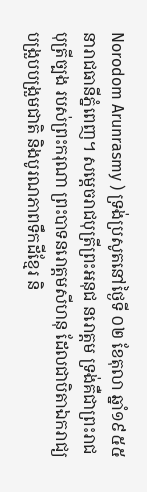Norodom Arunrasmy ) ទ្រង់ប្រសូតនៅថ្ងៃទី ០២ ខែតុលា ឆ្នាំ១៩៥៥ នារាជធានីភ្នំពេញ។ សម្តេចរាជបុត្រីព្រះអនុជ នរោត្តម ទ្រង់គឺជាព្រះរាជបុត្រីច្បង របស់ព្រះករុណា ព្រះបាទនរោត្តមសីហនុ ដែលជាបិតាឯករាជ្យ បង្រួបបង្រួមជាតិ និងបូរណភាពទឹកដីខ្មែរ និ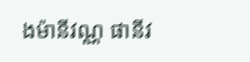ងម៉ានីវណ្ណ ផានីវ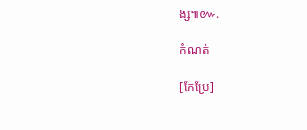ង្ស៕៚.

កំណត់

[កែប្រែ]